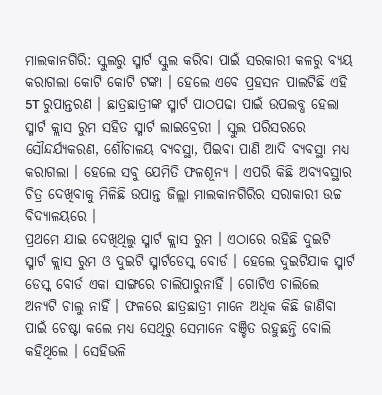ମାଲକାନଗିରି: ସ୍କୁଲରୁ ସ୍ମାର୍ଟ ସ୍କୁଲ କରିବା ପାଇଁ ସରକାରୀ କଳରୁ ବ୍ୟୟ କରାଗଲା କୋଟି କୋଟି ଟଙ୍କା । ହେଲେ ଏବେ ପ୍ରହସନ ପାଲଟିଛି ଏହି 5T ରୁପାନ୍ତରଣ । ଛାତ୍ରଛାତ୍ରୀଙ୍କ ସ୍ମାର୍ଟ ପାଠପଢା ପାଇଁ ଉପଲବ୍ଧ ହେଲା ସ୍ମାର୍ଟ କ୍ଲାସ ରୁମ ସହିତ ସ୍ମାର୍ଟ ଲାଇବ୍ରେରୀ । ସ୍କୁଲ ପରିସରରେ ସୌନ୍ଦର୍ଯ୍ୟକରଣ, ଶୌଚାଳୟ ବ୍ୟବସ୍ଥା, ପିଇବା ପାଣି ଆଦି ବ୍ୟବସ୍ଥା ମଧ୍ୟ କରାଗଲା । ହେଲେ ସବୁ ଯେମିତି ଫଳଶୂନ୍ୟ । ଏପରି କିଛି ଅବ୍ୟବସ୍ଥାର ଚିତ୍ର ଦେଖିବାକୁ ମିଳିଛି ଉପାନ୍ତ ଜିଲ୍ଲା ମାଲକାନଗିରିର ସରାକାରୀ ଉଚ୍ଚ ବିଦ୍ୟାଳୟରେ ।
ପ୍ରଥମେ ଯାଇ ଦେଖିଥିଲୁ ସ୍ମାର୍ଟ କ୍ଲାସ ରୁମ । ଏଠାରେ ରହିଛି ଦୁଇଟି ସ୍ମାର୍ଟ କ୍ଲାସ ରୁମ ଓ ଦୁଇଟି ସ୍ମାର୍ଟଡେସ୍କ ବୋର୍ଡ । ହେଲେ ଦୁଇଟିଯାକ ସ୍ମାର୍ଟ ଡେସ୍କ ବୋର୍ଡ ଏକା ସାଙ୍ଗରେ ଚାଲିପାରୁନାହିଁ । ଗୋଟିଏ ଚାଲିଲେ ଅନ୍ୟଟି ଚାଲୁ ନାହିଁ । ଫଳରେ ଛାତ୍ରଛାତ୍ରୀ ମାନେ ଅଧିକ କିଛି ଜାଣିବା ପାଇଁ ଚେଷ୍ଟା କଲେ ମଧ୍ୟ ସେଥିରୁ ସେମାନେ ବଞ୍ଚିତ ରହୁଛନ୍ତି ବୋଲି କହିଥିଲେ । ସେହିଭଳି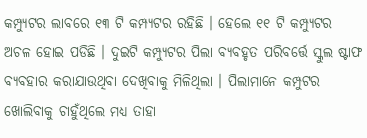କମ୍ପ୍ୟୁଟର ଲାବରେ ୧୩ ଟି କମ୍ପ୍ୟଟର ରହିଛି । ହେଲେ ୧୧ ଟି କମ୍ପ୍ୟୁଟର ଅଚଳ ହୋଇ ପଡିଛି । ଦୁଇଟି କମ୍ପ୍ୟୁଟର ପିଲା ବ୍ୟବହୃତ ପରିବର୍ତ୍ତେ ସ୍କୁଲ ଷ୍ଟାଫ ବ୍ୟବହାର କରାଯାଉଥିବା ଦେଖିବାକୁ ମିଳିଥିଲା । ପିଲାମାନେ କମ୍ପୁଟର ଖୋଲିବାକୁ ଚାହୁଁଥିଲେ ମଧ୍ୟ ତାହା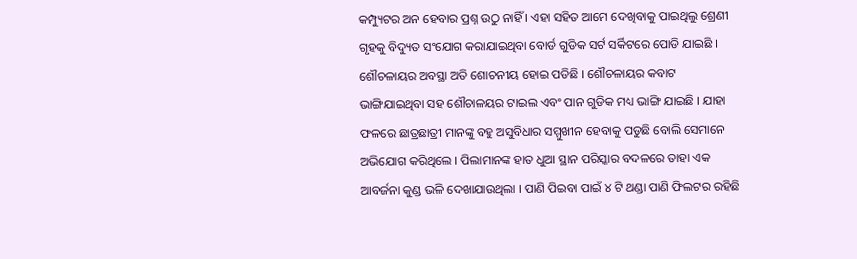କମ୍ପ୍ୟୁଟର ଅନ ହେବାର ପ୍ରଶ୍ନ ଉଠୁ ନାହିଁ । ଏହା ସହିତ ଆମେ ଦେଖିବାକୁ ପାଇଥିଲୁ ଶ୍ରେଣୀ ଗୃହକୁ ବିଦ୍ୟୁତ ସଂଯୋଗ କରାଯାଇଥିବା ବୋର୍ଡ ଗୁଡିକ ସର୍ଟ ସର୍କିଟରେ ପୋଡି ଯାଇଛି । ଶୌଚଳାୟର ଅବସ୍ଥା ଅତି ଶୋଚନୀୟ ହୋଇ ପଡିଛି । ଶୌଚଳାୟର କବାଟ ଭାଙ୍ଗିଯାଇଥିବା ସହ ଶୌଚାଳୟର ଟାଇଲ ଏବଂ ପାନ ଗୁଡିକ ମଧ୍ୟ ଭାଙ୍ଗି ଯାଇଛି । ଯାହା ଫଳରେ ଛାତ୍ରଛାତ୍ରୀ ମାନଙ୍କୁ ବହୁ ଅସୁବିଧାର ସମ୍ମୁଖୀନ ହେବାକୁ ପଡୁଛି ବୋଲି ସେମାନେ ଅଭିଯୋଗ କରିଥିଲେ । ପିଲାମାନଙ୍କ ହାତ ଧୁଆ ସ୍ଥାନ ପରିସ୍କାର ବଦଳରେ ତାହା ଏକ ଆବର୍ଜନା କୁଣ୍ଡ ଭଳି ଦେଖାଯାଉଥିଲା । ପାଣି ପିଇବା ପାଇଁ ୪ ଟି ଥଣ୍ଡା ପାଣି ଫିଲଟର ରହିଛି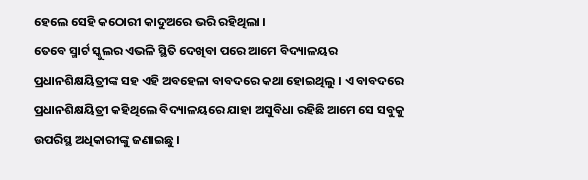ହେଲେ ସେହି କଠୋରୀ କାଦୁଅରେ ଭରି ରହିଥିଲା ।
ତେବେ ସ୍ମାର୍ଟ ସ୍କୁଲର ଏଭଳି ସ୍ଥିତି ଦେଖିବା ପରେ ଆମେ ବିଦ୍ୟାଳୟର ପ୍ରଧାନଶିକ୍ଷୟିତ୍ରୀଙ୍କ ସହ ଏହି ଅବହେଳା ବାବଦରେ କଥା ହୋଇଥିଲୁ । ଏ ବାବଦରେ ପ୍ରଧାନଶିକ୍ଷୟିତ୍ରୀ କହିଥିଲେ ବିଦ୍ୟାଳୟରେ ଯାହା ଅସୁବିଧା ରହିଛି ଆମେ ସେ ସବୁକୁ ଉପରିସ୍ଥ ଅଧିକାରୀଙ୍କୁ ଜଣାଇଛୁ ।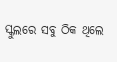ସ୍କୁଲରେ ସବୁ ଠିକ ଥିଲେ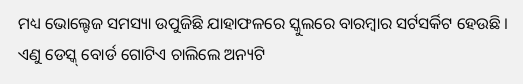ମଧ୍ୟ ଭୋଲ୍ଟେଜ ସମସ୍ୟା ଉପୁଜିଛି ଯାହାଫଳରେ ସ୍କୁଲରେ ବାରମ୍ବାର ସର୍ଟସର୍କିଟ ହେଉଛି । ଏଣୁ ଡେସ୍କ୍ ବୋର୍ଡ ଗୋଟିଏ ଚାଲିଲେ ଅନ୍ୟଟି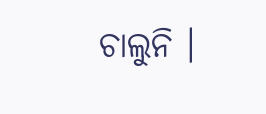ଚାଲୁନି ।